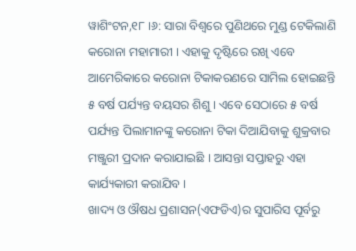ୱାଶିଂଟନ,୧୮ ।୬: ସାରା ବିଶ୍ୱରେ ପୁଣିଥରେ ମୁଣ୍ଡ ଟେକିଲାଣି କରୋନା ମହାମାରୀ । ଏହାକୁ ଦୃଷ୍ଟିରେ ରଖି ଏବେ ଆମେରିକାରେ କରୋନା ଟିକାକରଣରେ ସାମିଲ ହୋଇଛନ୍ତି ୫ ବର୍ଷ ପର୍ଯ୍ୟନ୍ତ ବୟସର ଶିଶୁ । ଏବେ ସେଠାରେ ୫ ବର୍ଷ ପର୍ଯ୍ୟନ୍ତ ପିଲାମାନଙ୍କୁ କରୋନା ଟିକା ଦିଆଯିବାକୁ ଶୁକ୍ରବାର ମଞ୍ଜୁରୀ ପ୍ରଦାନ କରାଯାଇଛି । ଆସନ୍ତା ସପ୍ତାହରୁ ଏହା କାର୍ଯ୍ୟକାରୀ କରାଯିବ ।
ଖାଦ୍ୟ ଓ ଔଷଧ ପ୍ରଶାସନ(ଏଫଡିଏ)ର ସୁପାରିସ ପୂର୍ବରୁ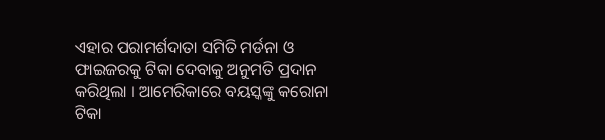ଏହାର ପରାମର୍ଶଦାତା ସମିତି ମର୍ଡନା ଓ ଫାଇଜରକୁ ଟିକା ଦେବାକୁ ଅନୁମତି ପ୍ରଦାନ କରିଥିଲା । ଆମେରିକାରେ ବୟସ୍କଙ୍କୁ କରୋନା ଟିକା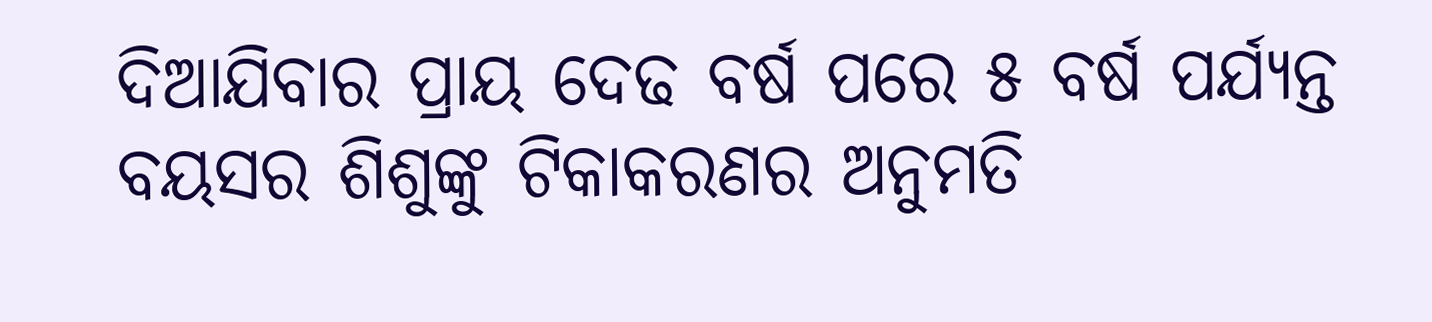ଦିଆଯିବାର ପ୍ରାୟ ଦେଢ ବର୍ଷ ପରେ ୫ ବର୍ଷ ପର୍ଯ୍ୟନ୍ତ ବୟସର ଶିଶୁଙ୍କୁ ଟିକାକରଣର ଅନୁମତି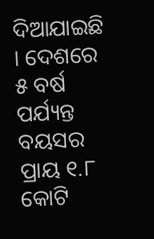ଦିଆଯାଇଛି । ଦେଶରେ ୫ ବର୍ଷ ପର୍ଯ୍ୟନ୍ତ ବୟସର ପ୍ରାୟ ୧.୮ କୋଟି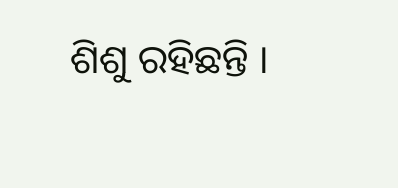ଶିଶୁ ରହିଛନ୍ତି ।